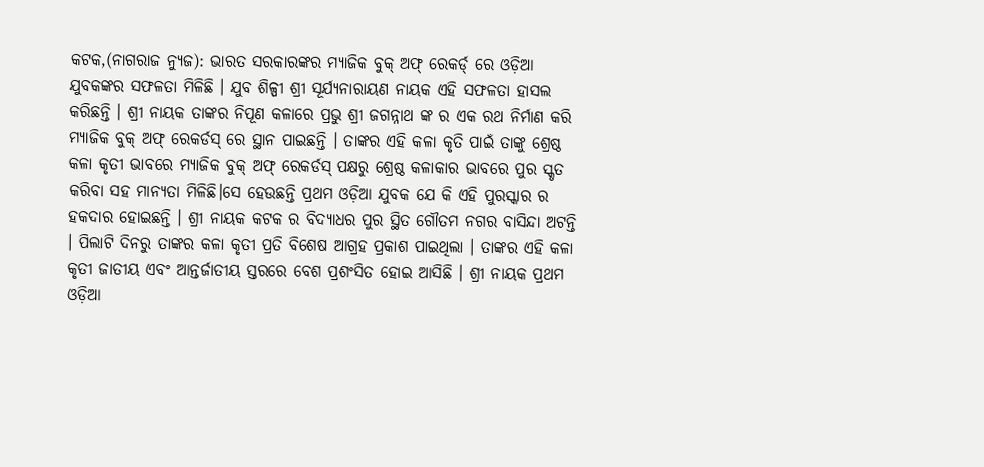କଟକ,(ନାଗରାଜ ନ୍ୟୁଜ): ଭାରତ ସରକାରଙ୍କର ମ୍ୟାଜିକ ବୁକ୍ ଅଫ୍ ରେକର୍ଡ୍ ରେ ଓଡ଼ିଆ ଯୁବକଙ୍କର ସଫଳତା ମିଳିଛି । ଯୁବ ଶିଳ୍ପୀ ଶ୍ରୀ ସୂର୍ଯ୍ୟନାରାୟଣ ନାୟକ ଏହି ସଫଳତା ହାସଲ କରିଛନ୍ତି । ଶ୍ରୀ ନାୟକ ତାଙ୍କର ନିପୂଣ କଳାରେ ପ୍ରଭୁ ଶ୍ରୀ ଜଗନ୍ନାଥ ଙ୍କ ର ଏକ ରଥ ନିର୍ମାଣ କରି ମ୍ୟାଜିକ ବୁକ୍ ଅଫ୍ ରେକର୍ଡସ୍ ରେ ସ୍ଥାନ ପାଇଛନ୍ତି । ତାଙ୍କର ଏହି କଳା କୃତି ପାଇଁ ତାଙ୍କୁ ଶ୍ରେଷ୍ଠ କଳା କୃତୀ ଭାବରେ ମ୍ୟାଜିକ ବୁକ୍ ଅଫ୍ ରେକର୍ଡସ୍ ପକ୍ଷରୁ ଶ୍ରେଷ୍ଠ କଳାକାର ଭାବରେ ପୁର ସ୍କୃତ କରିବା ସହ ମାନ୍ୟତା ମିଳିଛି।ସେ ହେଉଛନ୍ତି ପ୍ରଥମ ଓଡ଼ିଆ ଯୁବକ ଯେ କି ଏହି ପୁରସ୍କାର ର ହକଦାର ହୋଇଛନ୍ତି । ଶ୍ରୀ ନାୟକ କଟକ ର ବିଦ୍ୟାଧର ପୁର ସ୍ଥିତ ଗୌତମ ନଗର ବାସିନ୍ଦା ଅଟନ୍ତି । ପିଲାଟି ଦିନରୁ ତାଙ୍କର କଳା କୃତୀ ପ୍ରତି ବିଶେଷ ଆଗ୍ରହ ପ୍ରକାଶ ପାଇଥିଲା । ତାଙ୍କର ଏହି କଳା କୃତୀ ଜାତୀୟ ଏବଂ ଆନ୍ତର୍ଜାତୀୟ ସ୍ତରରେ ବେଶ ପ୍ରଶଂସିତ ହୋଇ ଆସିଛି । ଶ୍ରୀ ନାୟକ ପ୍ରଥମ ଓଡ଼ିଆ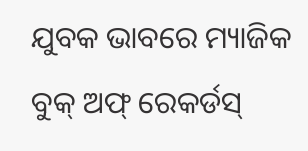ଯୁବକ ଭାବରେ ମ୍ୟାଜିକ ବୁକ୍ ଅଫ୍ ରେକର୍ଡସ୍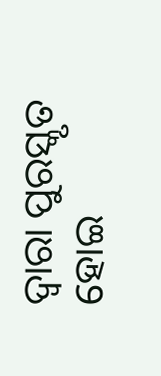ଦ୍ଵାରା ପୁରସ୍କୃତ ହୋଇ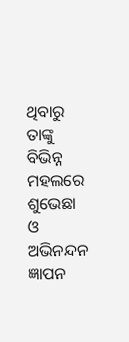ଥିବାରୁ ତାଙ୍କୁ ବିଭିନ୍ନ ମହଲରେ ଶୁଭେଛା ଓ ଅଭିନନ୍ଦନ ଜ୍ଞାପନ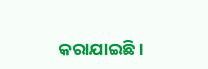କରାଯାଇଛି ।